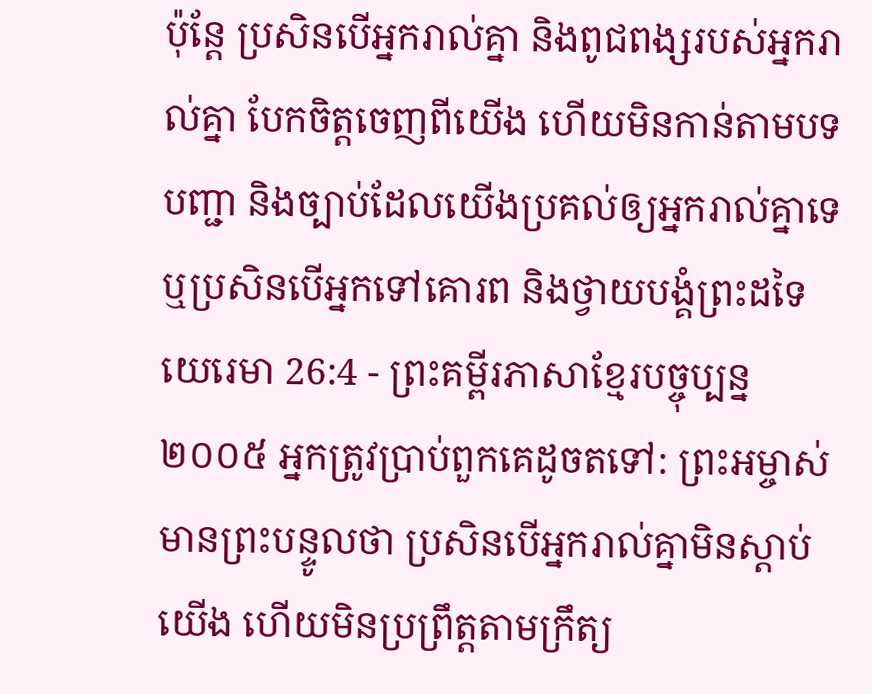ប៉ុន្តែ ប្រសិនបើអ្នករាល់គ្នា និងពូជពង្សរបស់អ្នករាល់គ្នា បែកចិត្តចេញពីយើង ហើយមិនកាន់តាមបទបញ្ជា និងច្បាប់ដែលយើងប្រគល់ឲ្យអ្នករាល់គ្នាទេ ឬប្រសិនបើអ្នកទៅគោរព និងថ្វាយបង្គំព្រះដទៃ
យេរេមា 26:4 - ព្រះគម្ពីរភាសាខ្មែរបច្ចុប្បន្ន ២០០៥ អ្នកត្រូវប្រាប់ពួកគេដូចតទៅ: ព្រះអម្ចាស់មានព្រះបន្ទូលថា ប្រសិនបើអ្នករាល់គ្នាមិនស្ដាប់យើង ហើយមិនប្រព្រឹត្តតាមក្រឹត្យ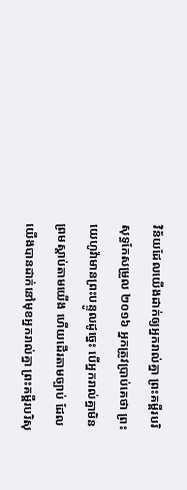វិន័យដែលយើងដាក់ឲ្យអ្នករាល់គ្នា ព្រះគម្ពីរបរិសុទ្ធកែសម្រួល ២០១៦ អ្នកត្រូវប្រាប់គេថា ព្រះយេហូវ៉ាមានព្រះបន្ទូលដូច្នេះ បើអ្នករាល់គ្នាមិនព្រមស្តាប់តាមយើង ហើយដើរតាមច្បាប់ ដែលយើងបានដាក់នៅមុខអ្នករាល់គ្នា ព្រះគម្ពីរបរិសុ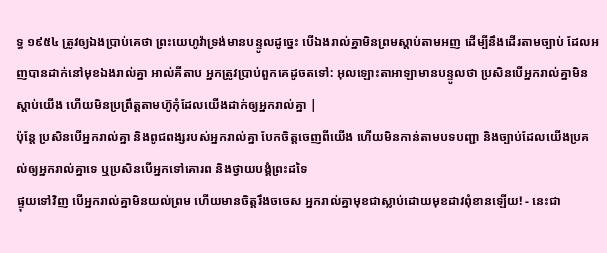ទ្ធ ១៩៥៤ ត្រូវឲ្យឯងប្រាប់គេថា ព្រះយេហូវ៉ាទ្រង់មានបន្ទូលដូច្នេះ បើឯងរាល់គ្នាមិនព្រមស្តាប់តាមអញ ដើម្បីនឹងដើរតាមច្បាប់ ដែលអញបានដាក់នៅមុខឯងរាល់គ្នា អាល់គីតាប អ្នកត្រូវប្រាប់ពួកគេដូចតទៅ: អុលឡោះតាអាឡាមានបន្ទូលថា ប្រសិនបើអ្នករាល់គ្នាមិនស្ដាប់យើង ហើយមិនប្រព្រឹត្តតាមហ៊ូកុំដែលយើងដាក់ឲ្យអ្នករាល់គ្នា |
ប៉ុន្តែ ប្រសិនបើអ្នករាល់គ្នា និងពូជពង្សរបស់អ្នករាល់គ្នា បែកចិត្តចេញពីយើង ហើយមិនកាន់តាមបទបញ្ជា និងច្បាប់ដែលយើងប្រគល់ឲ្យអ្នករាល់គ្នាទេ ឬប្រសិនបើអ្នកទៅគោរព និងថ្វាយបង្គំព្រះដទៃ
ផ្ទុយទៅវិញ បើអ្នករាល់គ្នាមិនយល់ព្រម ហើយមានចិត្តរឹងចចេស អ្នករាល់គ្នាមុខជាស្លាប់ដោយមុខដាវពុំខានឡើយ! - នេះជា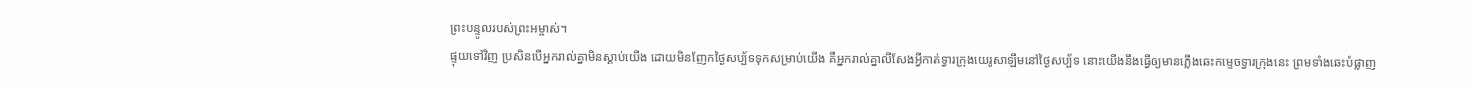ព្រះបន្ទូលរបស់ព្រះអម្ចាស់។
ផ្ទុយទៅវិញ ប្រសិនបើអ្នករាល់គ្នាមិនស្ដាប់យើង ដោយមិនញែកថ្ងៃសប្ប័ទទុកសម្រាប់យើង គឺអ្នករាល់គ្នាលីសែងអ្វីកាត់ទ្វារក្រុងយេរូសាឡឹមនៅថ្ងៃសប្ប័ទ នោះយើងនឹងធ្វើឲ្យមានភ្លើងឆេះកម្ទេចទ្វារក្រុងនេះ ព្រមទាំងឆេះបំផ្លាញ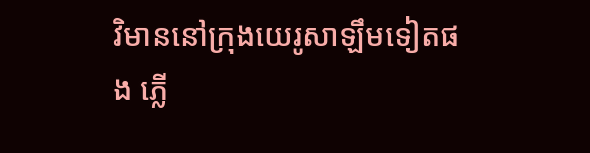វិមាននៅក្រុងយេរូសាឡឹមទៀតផង ភ្លើ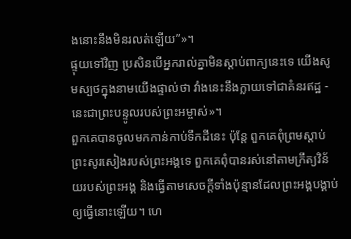ងនោះនឹងមិនរលត់ឡើយ”»។
ផ្ទុយទៅវិញ ប្រសិនបើអ្នករាល់គ្នាមិនស្ដាប់ពាក្យនេះទេ យើងសូមស្បថក្នុងនាមយើងផ្ទាល់ថា វាំងនេះនឹងក្លាយទៅជាគំនរឥដ្ឋ - នេះជាព្រះបន្ទូលរបស់ព្រះអម្ចាស់»។
ពួកគេបានចូលមកកាន់កាប់ទឹកដីនេះ ប៉ុន្តែ ពួកគេពុំព្រមស្ដាប់ព្រះសូរសៀងរបស់ព្រះអង្គទេ ពួកគេពុំបានរស់នៅតាមក្រឹត្យវិន័យរបស់ព្រះអង្គ និងធ្វើតាមសេចក្ដីទាំងប៉ុន្មានដែលព្រះអង្គបង្គាប់ឲ្យធ្វើនោះឡើយ។ ហេ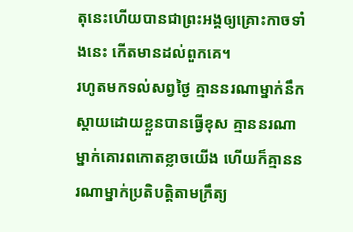តុនេះហើយបានជាព្រះអង្គឲ្យគ្រោះកាចទាំងនេះ កើតមានដល់ពួកគេ។
រហូតមកទល់សព្វថ្ងៃ គ្មាននរណាម្នាក់នឹកស្ដាយដោយខ្លួនបានធ្វើខុស គ្មាននរណាម្នាក់គោរពកោតខ្លាចយើង ហើយក៏គ្មាននរណាម្នាក់ប្រតិបត្តិតាមក្រឹត្យ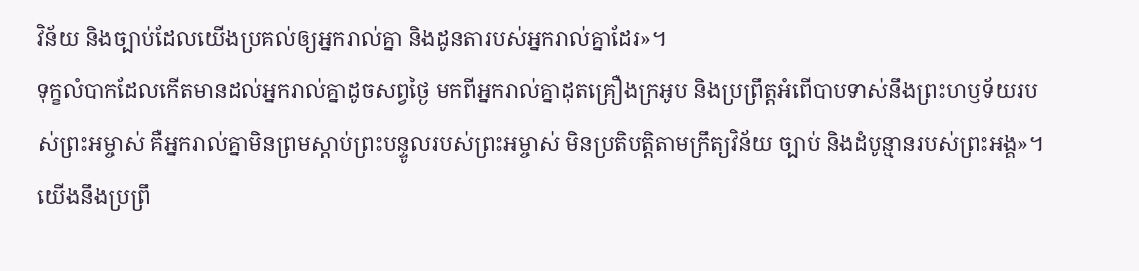វិន័យ និងច្បាប់ដែលយើងប្រគល់ឲ្យអ្នករាល់គ្នា និងដូនតារបស់អ្នករាល់គ្នាដែរ»។
ទុក្ខលំបាកដែលកើតមានដល់អ្នករាល់គ្នាដូចសព្វថ្ងៃ មកពីអ្នករាល់គ្នាដុតគ្រឿងក្រអូប និងប្រព្រឹត្តអំពើបាបទាស់នឹងព្រះហឫទ័យរបស់ព្រះអម្ចាស់ គឺអ្នករាល់គ្នាមិនព្រមស្ដាប់ព្រះបន្ទូលរបស់ព្រះអម្ចាស់ មិនប្រតិបត្តិតាមក្រឹត្យវិន័យ ច្បាប់ និងដំបូន្មានរបស់ព្រះអង្គ»។
យើងនឹងប្រព្រឹ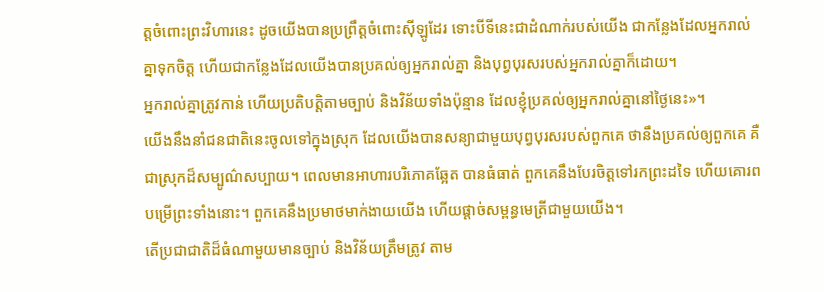ត្តចំពោះព្រះវិហារនេះ ដូចយើងបានប្រព្រឹត្តចំពោះស៊ីឡូដែរ ទោះបីទីនេះជាដំណាក់របស់យើង ជាកន្លែងដែលអ្នករាល់គ្នាទុកចិត្ត ហើយជាកន្លែងដែលយើងបានប្រគល់ឲ្យអ្នករាល់គ្នា និងបុព្វបុរសរបស់អ្នករាល់គ្នាក៏ដោយ។
អ្នករាល់គ្នាត្រូវកាន់ ហើយប្រតិបត្តិតាមច្បាប់ និងវិន័យទាំងប៉ុន្មាន ដែលខ្ញុំប្រគល់ឲ្យអ្នករាល់គ្នានៅថ្ងៃនេះ»។
យើងនឹងនាំជនជាតិនេះចូលទៅក្នុងស្រុក ដែលយើងបានសន្យាជាមួយបុព្វបុរសរបស់ពួកគេ ថានឹងប្រគល់ឲ្យពួកគេ គឺជាស្រុកដ៏សម្បូណ៌សប្បាយ។ ពេលមានអាហារបរិភោគឆ្អែត បានធំធាត់ ពួកគេនឹងបែរចិត្តទៅរកព្រះដទៃ ហើយគោរពបម្រើព្រះទាំងនោះ។ ពួកគេនឹងប្រមាថមាក់ងាយយើង ហើយផ្ដាច់សម្ពន្ធមេត្រីជាមួយយើង។
តើប្រជាជាតិដ៏ធំណាមួយមានច្បាប់ និងវិន័យត្រឹមត្រូវ តាម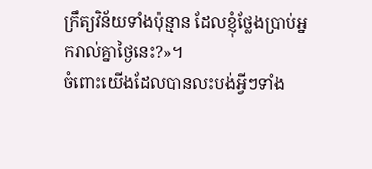ក្រឹត្យវិន័យទាំងប៉ុន្មាន ដែលខ្ញុំថ្លែងប្រាប់អ្នករាល់គ្នាថ្ងៃនេះ?»។
ចំពោះយើងដែលបានលះបង់អ្វីៗទាំង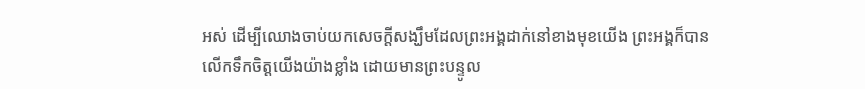អស់ ដើម្បីឈោងចាប់យកសេចក្ដីសង្ឃឹមដែលព្រះអង្គដាក់នៅខាងមុខយើង ព្រះអង្គក៏បានលើកទឹកចិត្តយើងយ៉ាងខ្លាំង ដោយមានព្រះបន្ទូល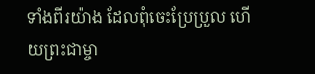ទាំងពីរយ៉ាង ដែលពុំចេះប្រែប្រួល ហើយព្រះជាម្ចា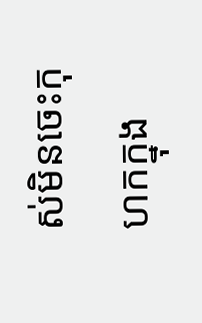ស់មិនចេះកុហកក្នុង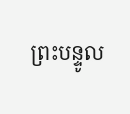ព្រះបន្ទូល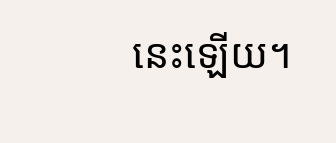នេះឡើយ។